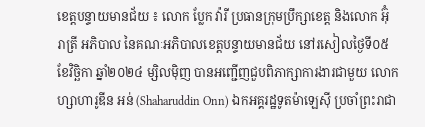ខេត្តបន្ទាយមានជ័យ ៖ លោក ប្លែក វ៉ារី ប្រធានក្រុមប្រឹក្សាខេត្ត និងលោក អ៊ុំ រាត្រី អភិបាល នៃគណៈអភិបាលខេត្តបន្ទាយមានជ័យ នៅរសៀលថ្ងៃទី០៥ ខែវិច្ឆិកា ឆ្នាំ២០២៤ ម្សិលមុិញ បានអញ្ជើញជួបពិភាក្សាការងារជាមួយ លោក ហ្សាហារូឌីន អន់ (Shaharuddin Onn) ឯកអគ្គរដ្ឋទូតម៉ាឡេស៊ី ប្រចាំព្រះរាជា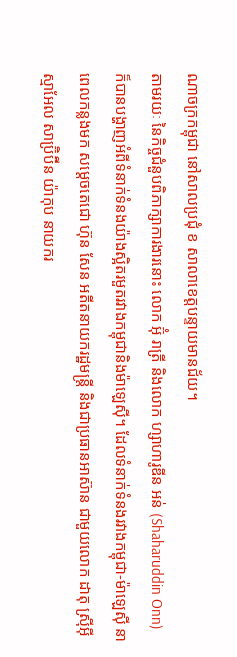ណាចក្រកម្ពុជា នៅសាលប្រជុំ ខ សាលាខេត្តបន្ទាយមានជ័យ។
តាមរយៈ នៃកិច្ចជំនួបពិភាក្សាការងារនោះ លោក អ៊ុំ រាត្រី និងលោក ហ្សាហារូឌីន អន់ (Shaharuddin Onn) ក៏បានបង្ហាញអំពីទំនាក់ទំនងយ៉ាងស្អិតរមួតរវាងកម្ពុជានិងម៉ាឡេស៊ី។ ដែលទំនាក់ទំនងរវាងកម្ពុជា-ម៉ាឡេស៊ី នាពេលកន្លងមក សម្តេចតេជោ ហ៊ុន សែន អតីតនាយករដ្ឋមន្ត្រី និងជាប្រធានអាស៊ាន ជាមួយលោក ដាតុ ស្រ៊ីអ៊ីស្មាអែល សាប្រ៊ិប៊ីន យ៉ាកុប នាយករ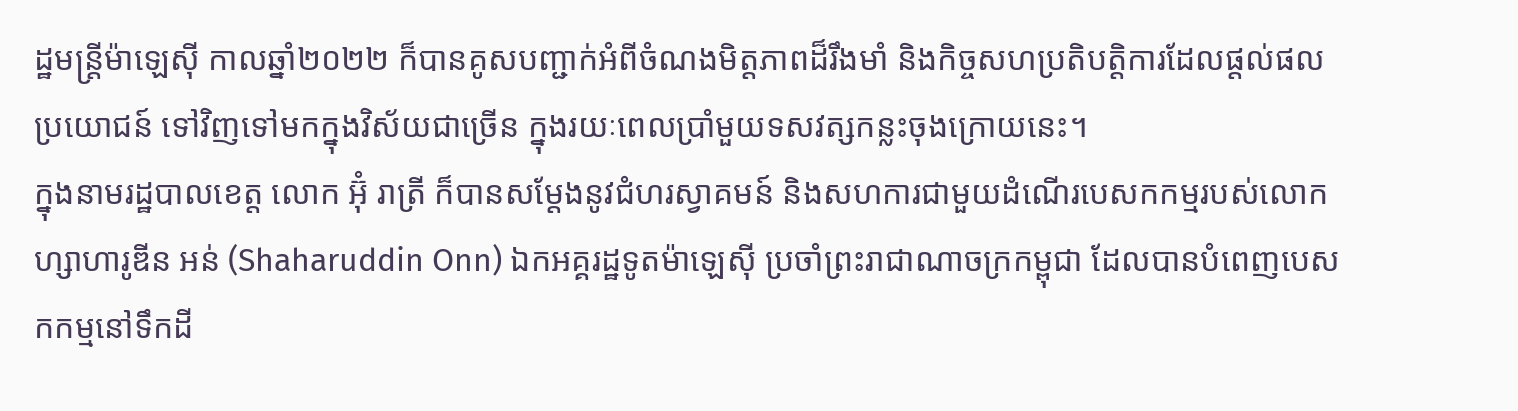ដ្ឋមន្ត្រីម៉ាឡេស៊ី កាលឆ្នាំ២០២២ ក៏បានគូសបញ្ជាក់អំពីចំណងមិត្តភាពដ៏រឹងមាំ និងកិច្ចសហប្រតិបត្តិការដែលផ្តល់ផលប្រយោជន៍ ទៅវិញទៅមកក្នុងវិស័យជាច្រើន ក្នុងរយៈពេលប្រាំមួយទសវត្សកន្លះចុងក្រោយនេះ។
ក្នុងនាមរដ្ឋបាលខេត្ត លោក អ៊ុំ រាត្រី ក៏បានសម្តែងនូវជំហរស្វាគមន៍ និងសហការជាមួយដំណើរបេសកកម្មរបស់លោក ហ្សាហារូឌីន អន់ (Shaharuddin Onn) ឯកអគ្គរដ្ឋទូតម៉ាឡេស៊ី ប្រចាំព្រះរាជាណាចក្រកម្ពុជា ដែលបានបំពេញបេសកកម្មនៅទឹកដី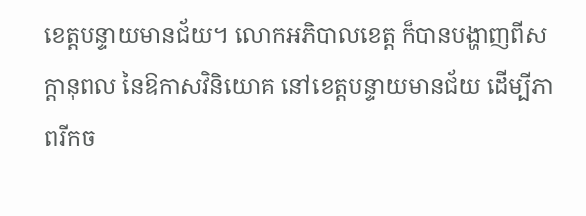ខេត្តបន្ទាយមានជ័យ។ លោកអភិបាលខេត្ត ក៏បានបង្ហាញពីសក្តានុពល នៃឱកាសវិនិយោគ នៅខេត្តបន្ទាយមានជ័យ ដើម្បីភាពរីកច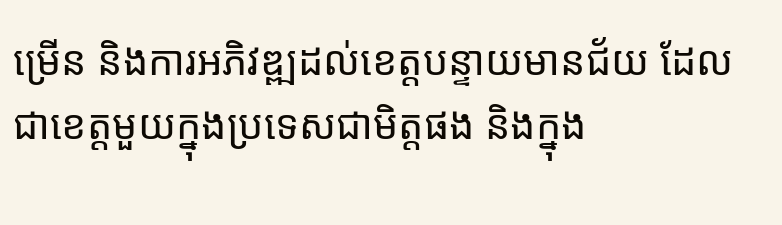ម្រើន និងការអភិវឌ្ឍដល់ខេត្តបន្ទាយមានជ័យ ដែលជាខេត្តមួយក្នុងប្រទេសជាមិត្តផង និងក្នុង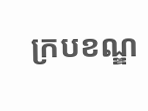ក្របខណ្ឌ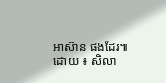អាស៊ាន ផងដែរ៕
ដោយ ៖ សិលា